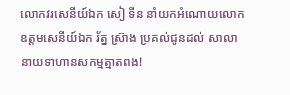លោកវរសេនីយ៍ឯក សៀ ទីន នាំយកអំណោយលោក ឧត្តមសេនីយ៍ឯក រ័ត្ន ស៊្រាង ប្រគល់ជូនដល់ សាលានាយទាហានសកម្មត្មាតពង!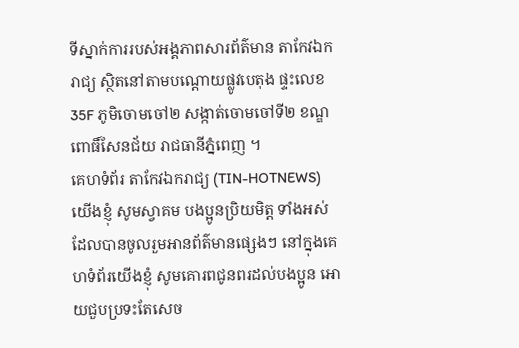ទីស្នាក់ការរបស់អង្គភាពសារព័ត៌មាន តាកែវឯករាជ្យ ស្ថិតនៅតាមបណ្តោយផ្លូវបេតុង ផ្ទះលេខ 35F ភូមិចោមចៅ២ សង្កាត់ចោមចៅទី២ ខណ្ឌពោធិ៍សែនជ័យ រាជធានីភ្នំពេញ ។
គេហទំព័រ តាកែវឯករាជ្យ (TIN-HOTNEWS) យើងខ្ញុំ សូមស្វាគម បងប្អូនប្រិយមិត្ត ទាំងអស់ដែលបានចូលរួមអានព័ត៌មានផ្សេងៗ នៅក្នុងគេហទំព័រយើងខ្ញុំ សូមគោរពជូនពរដល់បងប្អូន អោយជួបប្រទះតែសេច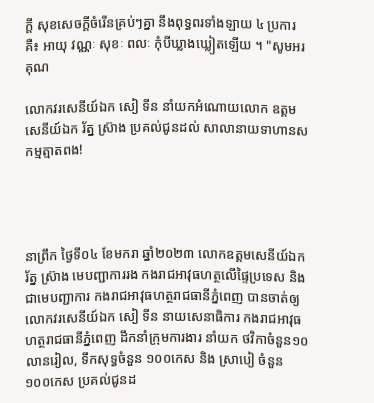ក្តី សុខសេចក្តីចំរើនគ្រប់ៗគ្នា នឹងពុទ្ធពរទាំងឡាយ ៤ ប្រការគឺ៖ អាយុ វណ្ណៈ សុខៈ ពលៈ កំុបីឃ្លាងឃ្លៀតឡើយ ។ "សូមអរគុណ

លោកវរសេនីយ៍ឯក សៀ ទីន នាំយកអំណោយលោក ឧត្តមសេនីយ៍ឯក រ័ត្ន ស៊្រាង ប្រគល់ជូនដល់ សាលានាយទាហានសកម្មត្មាតពង!




នាព្រឹក ថ្ងៃទី០៤ ខែមករា ឆ្នាំ២០២៣ លោកឧត្តមសេនីយ៍ឯក រ័ត្ន ស្រ៊ាង មេបញ្ជាការរង កងរាជអាវុធហត្ថលើផ្ទៃប្រទេស និងជាមេបញ្ជាការ កងរាជអាវុធហត្ថរាជធានីភ្នំពេញ បានចាត់ឲ្យ លោកវរសេនីយ៍ឯក សៀ ទីន នាយសេនាធិការ កងរាជអាវុធហត្ថរាជធានីភ្នំពេញ ដឹកនាំក្រុមការងារ នាំយក ថវិកាចំនួន១០លានរៀល, ទឹកសុទ្ធចំនួន ១០០កេស និង ស្រាបៀ ចំនួន ១០០កេស ប្រគល់ជូនដ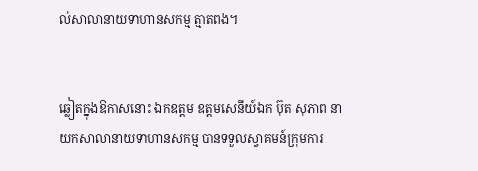ល់សាលានាយទាហានសកម្ម ត្មាតពង។


ឆ្លៀតក្នុងឱកាសនោះ ឯកឧត្តម ឧត្តមសេនីយ៍ឯក ប៊ុត សុភាព នាយកសាលានាយទាហានសកម្ម បានទទួលស្វាគមន៍ក្រុមការ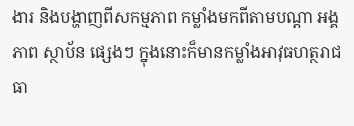ងារ និងបង្ហាញពីសកម្មភាព កម្លាំងមកពីតាមបណ្តា អង្គភាព ស្ថាប័ន ផ្សេងៗ ក្នុងនោះក៏មានកម្លាំងអាវុធហត្ថរាជធា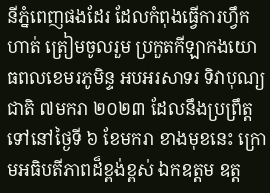នីភ្នំពេញផងដែរ ដែលកំពុងធ្វើការហ្វឹកហាត់ ត្រៀមចូលរួម ប្រកួតកីឡាកងយោធពលខេមរភូមិន្ទ អបអរសាទរ ទិវាបុណ្យជាតិ ៧មករា ២០២៣ ដែលនឹងប្រព្រឹត្តទៅនៅថ្ងៃទី ៦ ខែមករា ខាងមុខនេះ ក្រោមអធិបតីភាពដ៏ខ្ពង់ខ្ពស់ ឯកឧត្តម ឧត្ត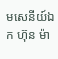មសេនីយ៍ឯក ហ៊ុន ម៉ា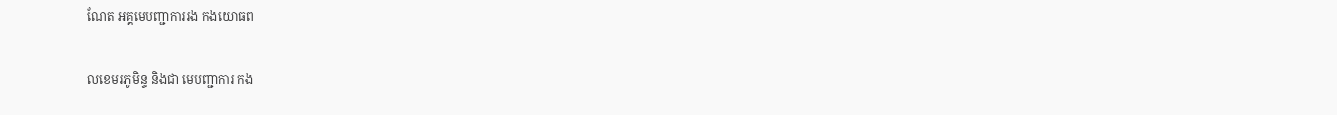ណែត អគ្គមេបញ្ជាការរង កងយោធព


លខេមរភូមិន្ទ និងជា មេបញ្ជាការ កង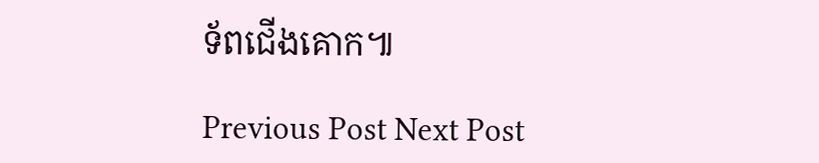ទ័ពជើងគោក៕

Previous Post Next Post